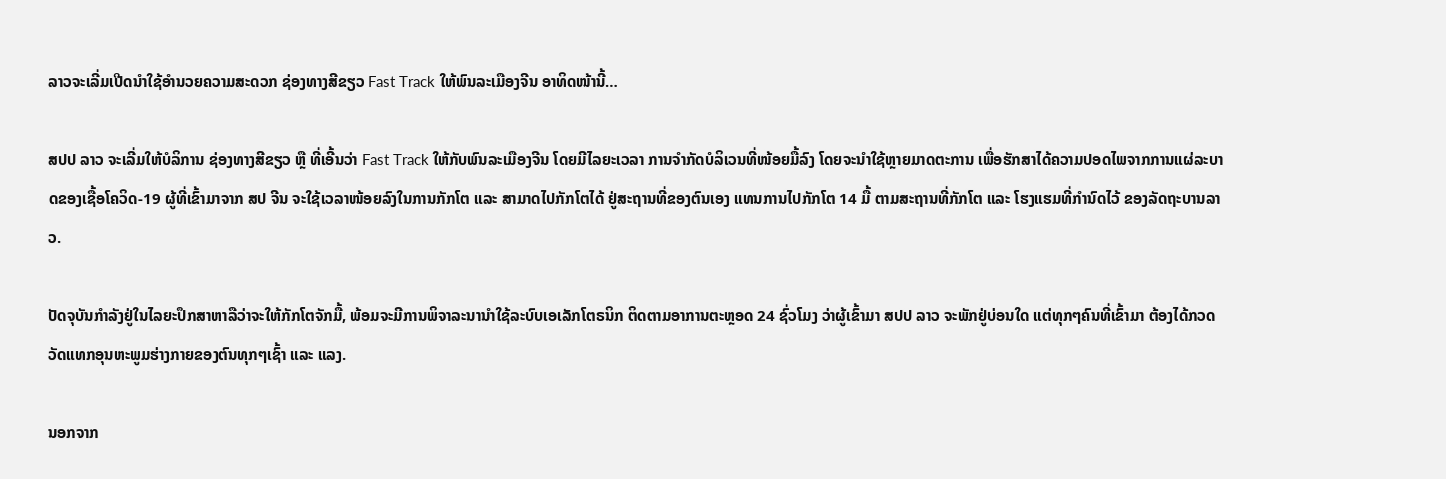ລາວຈະເລີ່ມເປີດນຳໃຊ້ອຳນວຍຄວາມສະດວກ ຊ່ອງທາງສີຂຽວ Fast Track ໃຫ້ພົນລະເມືອງຈີນ ອາທິດໜ້ານີ້…

ສປປ ລາວ ຈະເລີ່ມໃຫ້ບໍລິການ ຊ່ອງທາງສີຂຽວ ຫຼື ທີ່ເອີ້ນວ່າ Fast Track ໃຫ້ກັບພົນລະເມືອງຈີນ ໂດຍມີໄລຍະເວລາ ການຈຳກັດບໍລິເວນທີ່ໜ້ອຍມື້ລົງ ໂດຍຈະນຳໃຊ້ຫຼາຍມາດຕະການ ເພື່ອຮັກສາໄດ້ຄວາມປອດໄພຈາກການແຜ່ລະບາດຂອງເຊື້ອໂຄວິດ-19 ຜູ້ທີ່ເຂົ້າມາຈາກ ສປ ຈີນ ຈະໃຊ້ເວລາໜ້ອຍລົງໃນການກັກໂຕ ແລະ ສາມາດໄປກັກໂຕໄດ້ ຢູ່ສະຖານທີ່ຂອງຕົນເອງ ແທນການໄປກັກໂຕ 14 ມື້ ຕາມສະຖານທີ່ກັກໂຕ ແລະ ໂຮງແຮມທີ່ກຳນົດໄວ້ ຂອງລັດຖະບານລາວ.

ປັດຈຸບັນກຳລັງຢູ່ໃນໄລຍະປຶກສາຫາລືວ່າຈະໃຫ້ກັກໂຕຈັກມື້, ພ້ອມຈະມີການພິຈາລະນານຳໃຊ້ລະບົບເອເລັກໂຕຣນິກ ຕິດຕາມອາການຕະຫຼອດ 24 ຊົ່ວໂມງ ວ່າຜູ້ເຂົ້າມາ ສປປ ລາວ ຈະພັກຢູ່ບ່ອນໃດ ແຕ່ທຸກໆຄົນທີ່ເຂົ້າມາ ຕ້ອງໄດ້ກວດວັດແທກອຸນຫະພູມຮ່າງກາຍຂອງຕົນທຸກໆເຊົ້າ ແລະ ແລງ.

ນອກຈາກ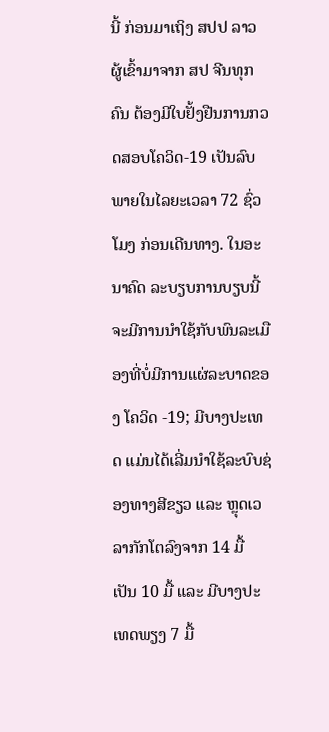ນີ້ ກ່ອນມາເຖິງ ສປປ ລາວ ຜູ້ເຂົ້າມາຈາກ ສປ ຈີນທຸກຄົນ ຕ້ອງມີໃບຢັ້ງຢືນການກວດສອບໂຄວິດ-19 ເປັນລົບ ພາຍໃນໄລຍະເວລາ 72 ຊົ່ວໂມງ ກ່ອນເດີນທາງ. ໃນອະນາຄົດ ລະບຽບການບຽບນີ້ ຈະມີການນຳໃຊ້ກັບພົນລະເມືອງທີ່ບໍ່ມີການແຜ່ລະບາດຂອງ ໂຄວິດ -19; ມີບາງປະເທດ ແມ່ນໄດ້ເລີ່ມນຳໃຊ້ລະບົບຊ່ອງທາງສີຂຽວ ແລະ ຫຼຸດເວລາກັກໂຕລົງຈາກ 14 ມື້ ເປັນ 10 ມື້ ແລະ ມີບາງປະເທດພຽງ 7 ມື້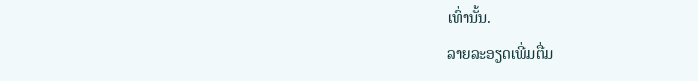ເທົ່ານັ້ນ.
ລາຍລະອຽດເພີ່ມຕື່ມ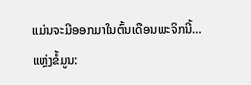ແມ່ນຈະມີອອກມາໃນຕົ້ນເດືອນພະຈິກນີ້…
ແຫຼ່ງຂໍ້ມູນ: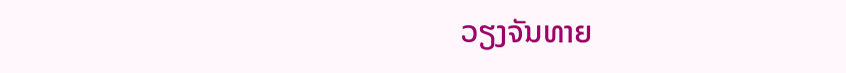ວຽງຈັນທາຍ